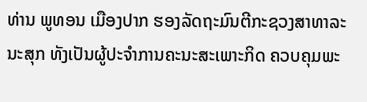ທ່ານ ພູທອນ ເມືອງປາກ ຮອງລັດຖະມົນຕີກະຊວງສາທາລະນະສຸກ ທັງເປັນຜູ້ປະຈຳການຄະນະສະເພາະກິດ ຄວບຄຸມພະ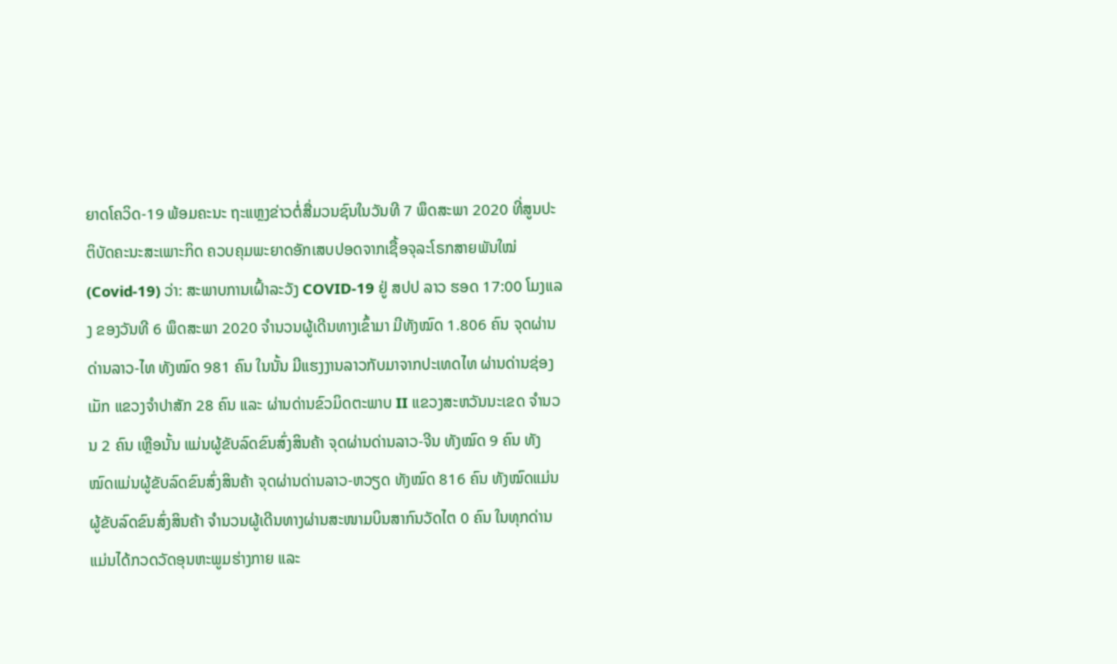ຍາດໂຄວິດ-19 ພ້ອມຄະນະ ຖະແຫຼງຂ່າວຕໍ່ສື່ມວນຊົນໃນວັນທີ 7 ພຶດສະພາ 2020 ທີ່ສູນປະຕິບັດຄະນະສະເພາະກິດ ຄວບຄຸມພະຍາດອັກເສບປອດຈາກເຊື້ອຈຸລະໂຣກສາຍພັນໃໝ່ (Covid-19) ວ່າ: ສະພາບການເຝົ້າລະວັງ COVID-19 ຢູ່ ສປປ ລາວ ຮອດ 17:00 ໂມງແລງ ຂອງວັນທີ 6 ພຶດສະພາ 2020 ຈຳນວນຜູ້ເດີນທາງເຂົ້າມາ ມີທັງໝົດ 1.806 ຄົນ ຈຸດຜ່ານດ່ານລາວ-ໄທ ທັງໝົດ 981 ຄົນ ໃນນັ້ນ ມີແຮງງານລາວກັບມາຈາກປະເທດໄທ ຜ່ານດ່ານຊ່ອງເມັກ ແຂວງຈຳປາສັກ 28 ຄົນ ແລະ ຜ່ານດ່ານຂົວມິດຕະພາບ II ແຂວງສະຫວັນນະເຂດ ຈຳນວນ 2 ຄົນ ເຫຼືອນັ້ນ ແມ່ນຜູ້ຂັບລົດຂົນສົ່ງສິນຄ້າ ຈຸດຜ່ານດ່ານລາວ-ຈີນ ທັງໝົດ 9 ຄົນ ທັງໝົດແມ່ນຜູ້ຂັບລົດຂົນສົ່ງສິນຄ້າ ຈຸດຜ່ານດ່ານລາວ-ຫວຽດ ທັງໝົດ 816 ຄົນ ທັງໝົດແມ່ນຜູ້ຂັບລົດຂົນສົ່ງສິນຄ້າ ຈຳນວນຜູ້ເດີນທາງຜ່ານສະໜາມບິນສາກົນວັດໄຕ 0 ຄົນ ໃນທຸກດ່ານແມ່ນໄດ້ກວດວັດອຸນຫະພູມຮ່າງກາຍ ແລະ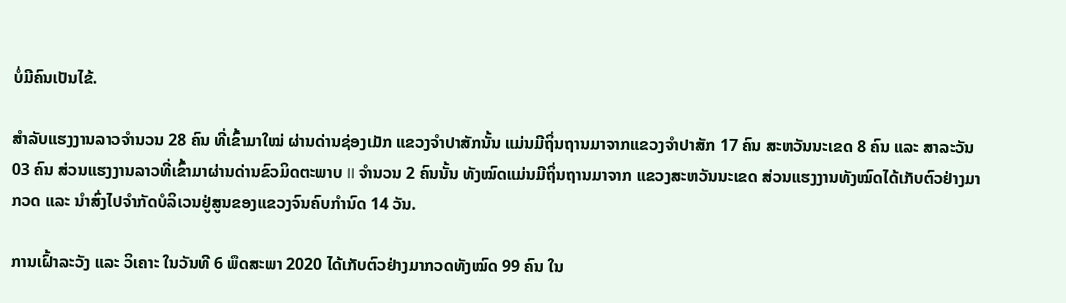ບໍ່ມີຄົນເປັນໄຂ້.

ສຳລັບແຮງງານລາວຈຳນວນ 28 ຄົນ ທີ່ເຂົ້າມາໃໝ່ ຜ່ານດ່ານຊ່ອງເມັກ ແຂວງຈຳປາສັກນັ້ນ ແມ່ນມີຖິ່ນຖານມາຈາກແຂວງຈຳປາສັກ 17 ຄົນ ສະຫວັນນະເຂດ 8 ຄົນ ແລະ ສາລະວັນ 03 ຄົນ ສ່ວນແຮງງານລາວທີ່ເຂົ້າມາຜ່ານດ່ານຂົວມິດຕະພາບ II ຈຳນວນ 2 ຄົນນັ້ນ ທັງໝົດແມ່ນມີຖິ່ນຖານມາຈາກ ແຂວງສະຫວັນນະເຂດ ສ່ວນແຮງງານທັງໝົດໄດ້ເກັບຕົວຢ່າງມາກວດ ແລະ ນຳສົ່ງໄປຈຳກັດບໍລິເວນຢູ່ສູນຂອງແຂວງຈົນຄົບກຳນົດ 14 ວັນ.

ການເຝົ້າລະວັງ ແລະ ວິເຄາະ ໃນວັນທີ 6 ພຶດສະພາ 2020 ໄດ້ເກັບຕົວຢ່າງມາກວດທັງໝົດ 99 ຄົນ ໃນ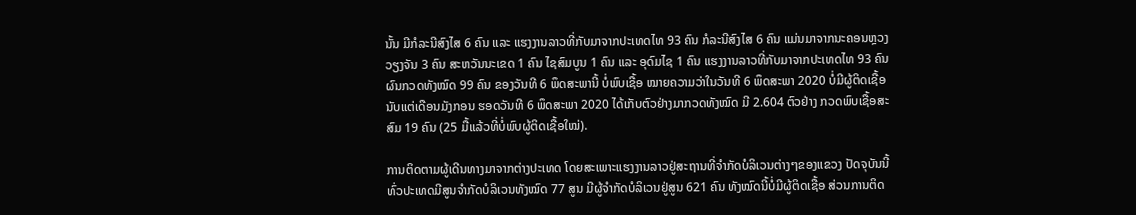ນັ້ນ ມີກໍລະນີສົງໄສ 6 ຄົນ ແລະ ແຮງງານລາວທີ່ກັບມາຈາກປະເທດໄທ 93 ຄົນ ກໍລະນີສົງໄສ 6 ຄົນ ແມ່ນມາຈາກນະຄອນຫຼວງວຽງຈັນ 3 ຄົນ ສະຫວັນນະເຂດ 1 ຄົນ ໄຊສົມບູນ 1 ຄົນ ແລະ ອຸດົມໄຊ 1 ຄົນ ແຮງງານລາວທີ່ກັບມາຈາກປະເທດໄທ 93 ຄົນ ຜົນກວດທັງໝົດ 99 ຄົນ ຂອງວັນທີ 6 ພຶດສະພານີ້ ບໍ່ພົບເຊື້ອ ໝາຍຄວາມວ່າໃນວັນທີ 6 ພຶດສະພາ 2020 ບໍ່ມີຜູ້ຕິດເຊື້ອ ນັບແຕ່ເດືອນມັງກອນ ຮອດວັນທີ 6 ພຶດສະພາ 2020 ໄດ້ເກັບຕົວຢ່າງມາກວດທັງໝົດ ມີ 2.604 ຕົວຢ່າງ ກວດພົບເຊື້ອສະສົມ 19 ຄົນ (25 ມື້ແລ້ວທີ່ບໍ່ພົບຜູ້ຕິດເຊື້ອໃໝ່).

ການຕິດຕາມຜູ້ເດີນທາງມາຈາກຕ່າງປະເທດ ໂດຍສະເພາະແຮງງານລາວຢູ່ສະຖານທີ່ຈຳກັດບໍລິເວນຕ່າງໆຂອງແຂວງ ປັດຈຸບັນນີ້ ທົ່ວປະເທດມີສູນຈຳກັດບໍລິເວນທັງໝົດ 77 ສູນ ມີຜູ້ຈຳກັດບໍລິເວນຢູ່ສູນ 621 ຄົນ ທັງໝົດນີ້ບໍ່ມີຜູ້ຕິດເຊື້ອ ສ່ວນການຕິດ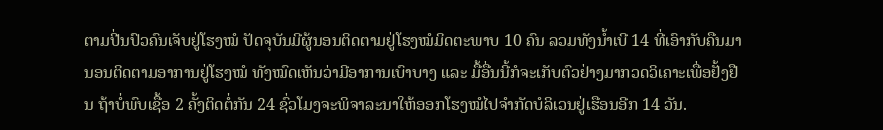ຕາມປີ່ນປົວຄົນເຈັບຢູ່ໂຮງໝໍ ປັດຈຸບັນມີຜູ້ນອນຕິດຕາມຢູ່ໂຮງໝໍມິດຕະພາບ 10 ຄົນ ລວມທັງນ້ຳເບີ 14 ທີ່ເອົາກັບຄືນມານອນຕິດຕາມອາການຢູ່ໂຮງໝໍ ທັງໝົດເຫັນວ່າມີອາການເບົາບາງ ແລະ ມື້ອື່ນນີ້ກໍຈະເກັບຕົວຢ່າງມາກວດວິເຄາະເພື່ອຢັ້ງຢືນ ຖ້າບໍ່ພົບເຊື້ອ 2 ຄັ້ງຕິດຕໍ່ກັນ 24 ຊົ່ວໂມງຈະພິຈາລະນາໃຫ້ອອກໂຮງໝໍໄປຈຳກັດບໍລິເວນຢູ່ເຮືອນອີກ 14 ວັນ.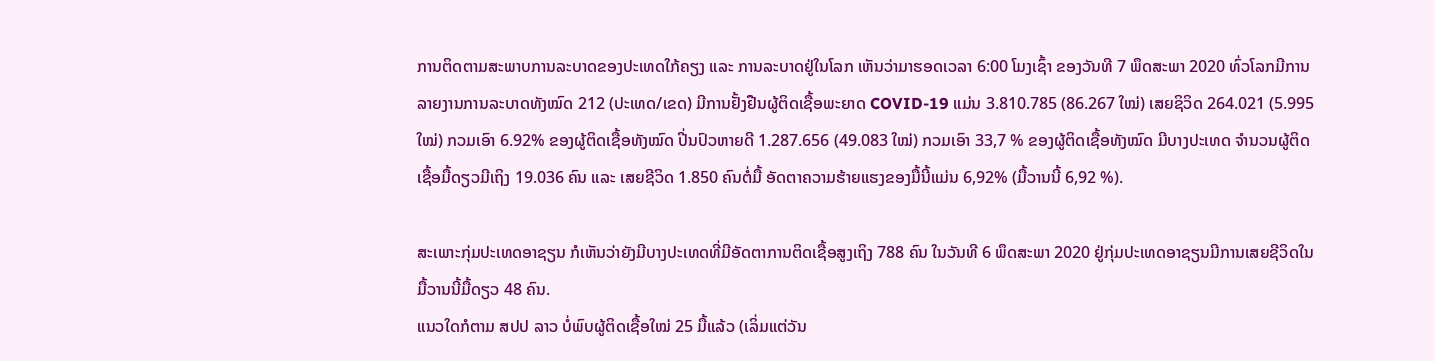ການຕິດຕາມສະພາບການລະບາດຂອງປະເທດໃກ້ຄຽງ ແລະ ການລະບາດຢູ່ໃນໂລກ ເຫັນວ່າມາຮອດເວລາ 6:00 ໂມງເຊົ້າ ຂອງວັນທີ 7 ພຶດສະພາ 2020 ທົ່ວໂລກມີການລາຍງານການລະບາດທັງໝົດ 212 (ປະເທດ/ເຂດ) ມີການຢັ້ງຢືນຜູ້ຕິດເຊື້ອພະຍາດ COVID-19 ແມ່ນ 3.810.785 (86.267 ໃໝ່) ເສຍຊິວິດ 264.021 (5.995ໃໝ່) ກວມເອົາ 6.92% ຂອງຜູ້ຕິດເຊື້ອທັງໝົດ ປີ່ນປົວຫາຍດີ 1.287.656 (49.083 ໃໝ່) ກວມເອົາ 33,7 % ຂອງຜູ້ຕິດເຊື້ອທັງໝົດ ມີບາງປະເທດ ຈຳນວນຜູ້ຕິດເຊື້ອມື້ດຽວມີເຖິງ 19.036 ຄົນ ແລະ ເສຍຊີວິດ 1.850 ຄົນຕໍ່ມື້ ອັດຕາຄວາມຮ້າຍແຮງຂອງມື້ນີ້ແມ່ນ 6,92% (ມື້ວານນີ້ 6,92 %).

ສະເພາະກຸ່ມປະເທດອາຊຽນ ກໍເຫັນວ່າຍັງມີບາງປະເທດທີ່ມີອັດຕາການຕິດເຊື້ອສູງເຖິງ 788 ຄົນ ໃນວັນທີ 6 ພຶດສະພາ 2020 ຢູ່ກຸ່ມປະເທດອາຊຽນມີການເສຍຊີວິດໃນມື້ວານນີ້ມື້ດຽວ 48 ຄົນ.
ແນວໃດກໍຕາມ ສປປ ລາວ ບໍ່ພົບຜູ້ຕິດເຊື້ອໃໝ່ 25 ມື້ແລ້ວ (ເລິ່ມແຕ່ວັນ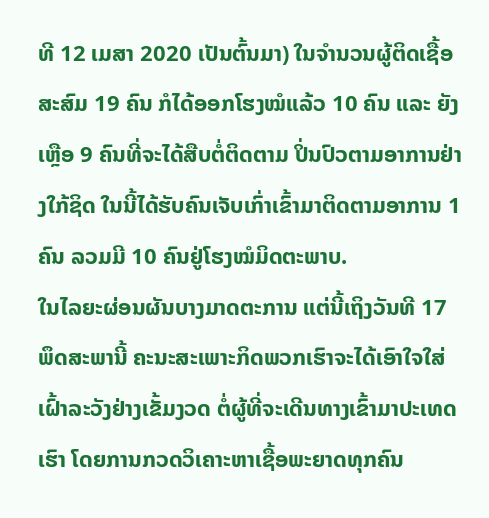ທີ 12 ເມສາ 2020 ເປັນຕົ້ນມາ) ໃນຈຳນວນຜູ້ຕິດເຊື້ອສະສົມ 19 ຄົນ ກໍໄດ້ອອກໂຮງໝໍແລ້ວ 10 ຄົນ ແລະ ຍັງເຫຼືອ 9 ຄົນທີ່ຈະໄດ້ສືບຕໍ່ຕິດຕາມ ປິ່ນປົວຕາມອາການຢ່າງໃກ້ຊິດ ໃນນີ້ໄດ້ຮັບຄົນເຈັບເກົ່າເຂົ້າມາຕິດຕາມອາການ 1 ຄົນ ລວມມີ 10 ຄົນຢູ່ໂຮງໝໍມິດຕະພາບ.
ໃນໄລຍະຜ່ອນຜັນບາງມາດຕະການ ແຕ່ນີ້ເຖິງວັນທີ 17 ພຶດສະພານີ້ ຄະນະສະເພາະກິດພວກເຮົາຈະໄດ້ເອົາໃຈໃສ່ເຝົ້າລະວັງຢ່າງເຂັ້ມງວດ ຕໍ່ຜູ້ທີ່ຈະເດີນທາງເຂົ້າມາປະເທດເຮົາ ໂດຍການກວດວິເຄາະຫາເຊື້ອພະຍາດທຸກຄົນ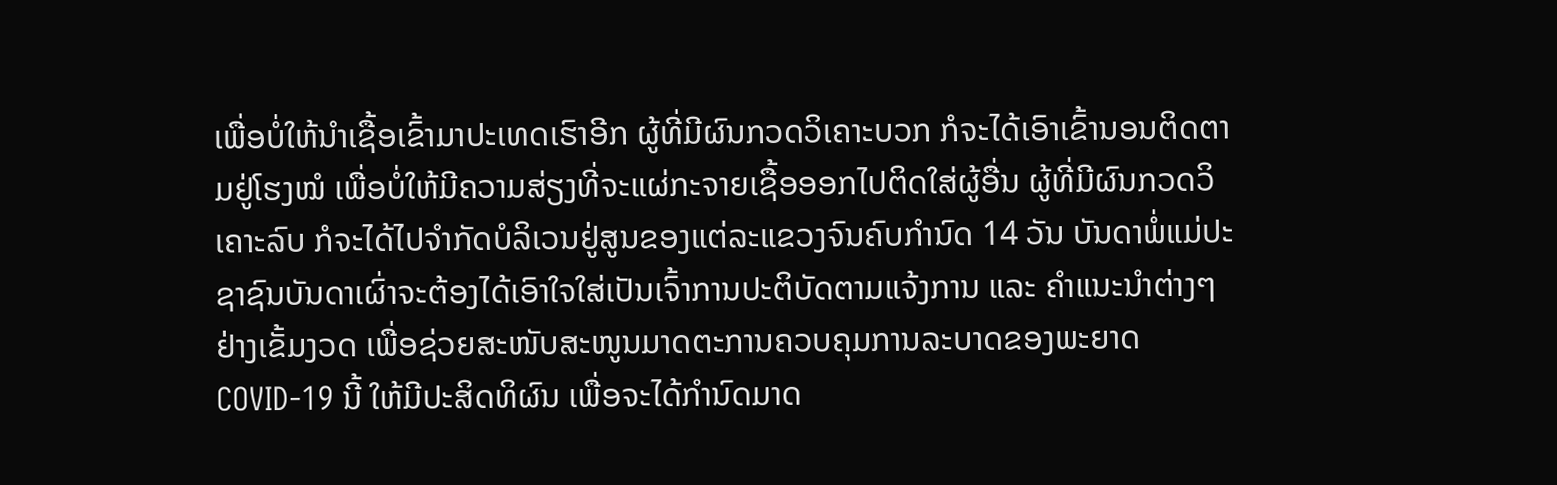ເພື່ອບໍ່ໃຫ້ນຳເຊື້ອເຂົ້າມາປະເທດເຮົາອີກ ຜູ້ທີ່ມີຜົນກວດວິເຄາະບວກ ກໍຈະໄດ້ເອົາເຂົ້ານອນຕິດຕາມຢູ່ໂຮງໝໍ ເພື່ອບໍ່ໃຫ້ມີຄວາມສ່ຽງທີ່ຈະແຜ່ກະຈາຍເຊື້ອອອກໄປຕິດໃສ່ຜູ້ອື່ນ ຜູ້ທີ່ມີຜົນກວດວິເຄາະລົບ ກໍຈະໄດ້ໄປຈຳກັດບໍລິເວນຢູ່ສູນຂອງແຕ່ລະແຂວງຈົນຄົບກຳນົດ 14 ວັນ ບັນດາພໍ່ແມ່ປະຊາຊົນບັນດາເຜົ່າຈະຕ້ອງໄດ້ເອົາໃຈໃສ່ເປັນເຈົ້າການປະຕິບັດຕາມແຈ້ງການ ແລະ ຄຳແນະນຳຕ່າງໆຢ່າງເຂັ້ມງວດ ເພື່ອຊ່ວຍສະໜັບສະໜູນມາດຕະການຄວບຄຸມການລະບາດຂອງພະຍາດ COVID-19 ນີ້ ໃຫ້ມີປະສິດທິຜົນ ເພື່ອຈະໄດ້ກຳນົດມາດ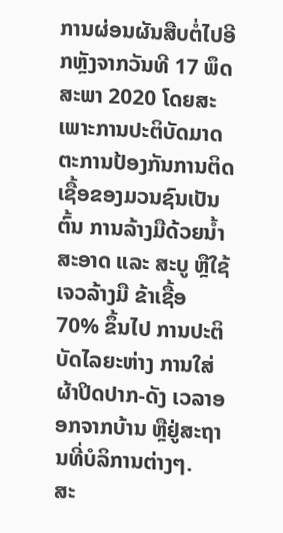ການຜ່ອນຜັນສືບຕໍ່ໄປອີກຫຼັງຈາກວັນທີ 17 ພຶດສະພາ 2020 ໂດຍສະເພາະການປະຕິບັດມາດຕະການປ້ອງກັນການຕິດເຊື້ອຂອງມວນຊົນເປັນຕົ້ນ ການລ້າງມືດ້ວຍນ້ຳສະອາດ ແລະ ສະບູ ຫຼືໃຊ້ເຈວລ້າງມື ຂ້າເຊື້ອ 70% ຂຶ້ນໄປ ການປະຕິບັດໄລຍະຫ່າງ ການໃສ່ຜ້າປິດປາກ-ດັງ ເວລາອອກຈາກບ້ານ ຫຼືຢູ່ສະຖານທີ່ບໍລິການຕ່າງໆ.
ສະ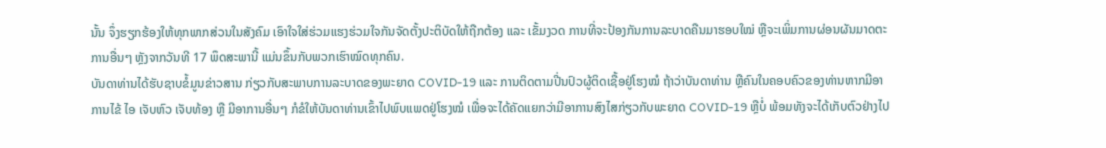ນັ້ນ ຈຶ່ງຮຽກຮ້ອງໃຫ້ທຸກພາກສ່ວນໃນສັງຄົມ ເອົາໃຈໃສ່ຮ່ວມແຮງຮ່ວມໃຈກັນຈັດຕັ້ງປະຕິບັດໃຫ້ຖືກຕ້ອງ ແລະ ເຂັ້ມງວດ ການທີ່ຈະປ້ອງກັນການລະບາດຄືນມາຮອບໃໝ່ ຫຼືຈະເພິ່ມການຜ່ອນຜັນມາດຕະການອື່ນໆ ຫຼັງຈາກວັນທີ 17 ພຶດສະພານີ້ ແມ່ນຂຶ້ນກັບພວກເຮົາໝົດທຸກຄົນ.
ບັນດາທ່ານໄດ້ຮັບຊາບຂໍ້ມູນຂ່າວສານ ກ່ຽວກັບສະພາບການລະບາດຂອງພະຍາດ COVID-19 ແລະ ການຕິດຕາມປີ່ນປົວຜູ້ຕິດເຊື້ອຢູ່ໂຮງໝໍ ຖ້າວ່າບັນດາທ່ານ ຫຼືຄົນໃນຄອບຄົວຂອງທ່ານຫາກມີອາການໄຂ້ ໄອ ເຈັບຫົວ ເຈັບທ້ອງ ຫຼື ມີອາການອື່ນໆ ກໍຂໍໃຫ້ບັນດາທ່ານເຂົ້າໄປພົບແພດຢູ່ໂຮງໝໍ ເພື່ອຈະໄດ້ຄັດແຍກວ່າມີອາການສົງໄສກ່ຽວກັບພະຍາດ COVID-19 ຫຼືບໍ່ ພ້ອມທັງຈະໄດ້ເກັບຕົວຢ່າງໄປ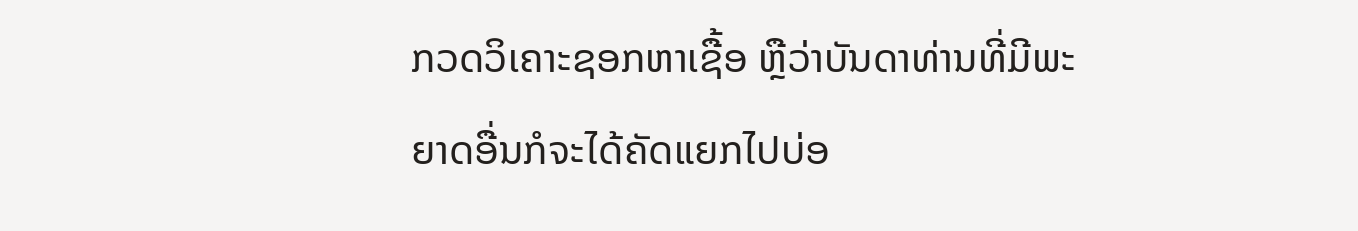ກວດວິເຄາະຊອກຫາເຊື້ອ ຫຼືວ່າບັນດາທ່ານທີ່ມີພະຍາດອື່ນກໍຈະໄດ້ຄັດແຍກໄປບ່ອ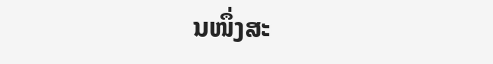ນໜຶ່ງສະ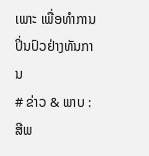ເພາະ ເພື່ອທຳການປິ່ນປົວຢ່າງທັນການ
# ຂ່າວ & ພາບ : ສີພ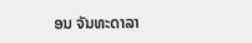ອນ ຈັນທະດາລາ